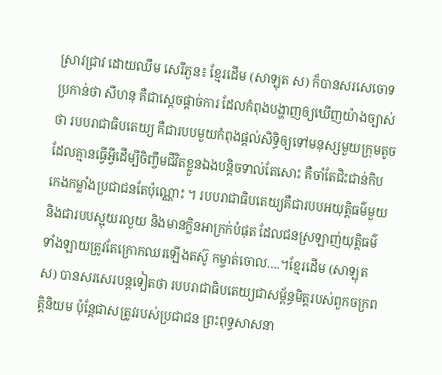ស្រាវជ្រាវ ដោយឈឹម សេរីភួន៖ ខ្មែរដើម (សាឡុត ស) ក៏បានសរសេចោទប្រកាន់ថា សីហនុ គឺជាស្ដេចផ្ដាច់ការ ដែលកំពុងបង្ហាញឲ្យឃើញយ៉ាងច្បាស់ថា របបរាជាធិបតេយ្យ គឺជារបបមួយកំពុងផ្ដល់សិទ្ធិឲ្យទៅមនុស្សមួយក្រុមតូច ដែលគ្មានធ្វើអ្វីដើម្បីចិញ្ចឹមជីវិតខ្លួនឯងបន្តិចទាល់តែសោះ គឺចាំតែជិះជាន់កិបកេងកម្លាំងប្រជាជនតែប៉ុណ្ណោះ ។ របបរាជាធិបតេយ្យគឺជារបបអយុត្តិធម៌មួយ និងជារបបស្អុយរលួយ និងមានក្លិនអាក្រក់បំផុត ដែលជនស្រឡាញ់យុត្តិធម៌ទាំងឡាយត្រូវតែក្រោកឈរឡើងតស៊ូ កម្ចាត់ចោល….។ខ្មែរដើម (សាឡុត ស) បានសរសេរបន្តទៀតថា របបរាជាធិបតេយ្យជាសម្ព័ន្ធមិត្តរបស់ពួកចក្រពត្តិនិយម ប៉ុន្តែជាសត្រូវរបស់ប្រជាជន ព្រះពុទ្ធសាសនា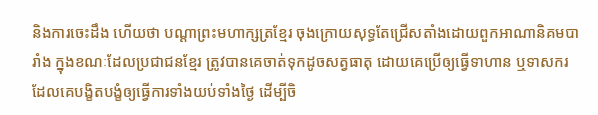និងការចេះដឹង ហើយថា បណ្ដាព្រះមហាក្សត្រខ្មែរ ចុងក្រោយសុទ្ធតែជ្រើសតាំងដោយពួកអាណានិគមបារាំង ក្នុងខណៈដែលប្រជាជនខ្មែរ ត្រូវបានគេចាត់ទុកដូចសត្វធាតុ ដោយគេប្រើឲ្យធ្វើទាហាន ឬទាសករដែលគេបង្ខិតបង្ខំឲ្យធ្វើការទាំងយប់ទាំងថ្ងៃ ដើម្បីចិ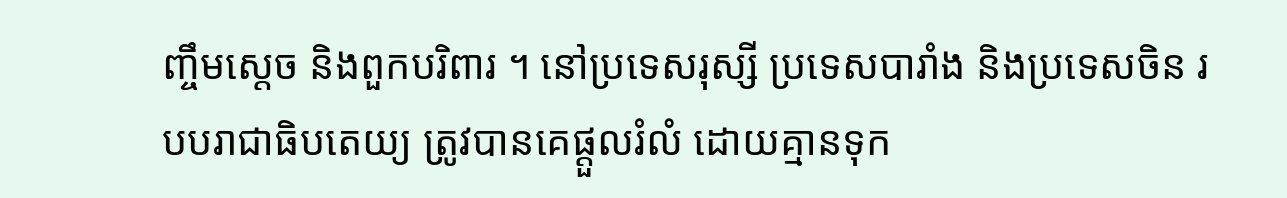ញ្ចឹមស្ដេច និងពួកបរិពារ ។ នៅប្រទេសរុស្សី ប្រទេសបារាំង និងប្រទេសចិន របបរាជាធិបតេយ្យ ត្រូវបានគេផ្ដួលរំលំ ដោយគ្មានទុក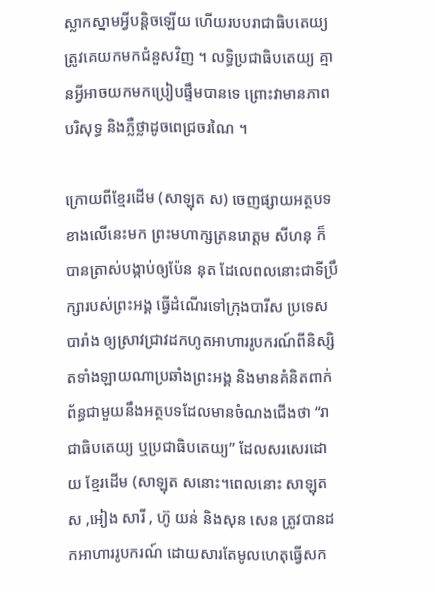ស្លាកស្នាមអ្វីបន្តិចឡើយ ហើយរបបរាជាធិបតេយ្យត្រូវគេយកមកជំនួសវិញ ។ លទ្ធិប្រជាធិបតេយ្យ គ្មានអ្វីអាចយកមកប្រៀបផ្ទឹមបានទេ ព្រោះវាមានភាពបរិសុទ្ធ និងភ្លឺថ្លាដូចពេជ្រចរណៃ ។

ក្រោយពីខ្មែរដើម (សាឡុត ស) ចេញផ្សាយអត្ថបទខាងលើនេះមក ព្រះមហាក្សត្រនរោត្តម សីហនុ ក៏បានត្រាស់បង្កាប់ឲ្យប៉ែន នុត ដែលេពលនោះជាទីប្រឹក្សារបស់ព្រះអង្គ ធ្វើដំណើរទៅក្រុងបារីស ប្រទេសបារាំង ឲ្យស្រាវជ្រាវដកហូតអាហាររូបករណ៍ពីនិស្សិតទាំងឡាយណាប្រឆាំងព្រះអង្គ និងមានគំនិតពាក់ព័ន្ធជាមួយនឹងអត្ថបទដែលមានចំណងជើងថា “រាជាធិបតេយ្យ ឬប្រជាធិបតេយ្យ” ដែលសរសេរដោយ ខ្មែរដើម (សាឡុត សនោះ។ពេលនោះ សាឡុត ស ,អៀង សារី , ហ៊ូ យន់ និងសុន សេន ត្រូវបានដកអាហាររូបករណ៍ ដោយសារតែមូលហេតុធ្វើសក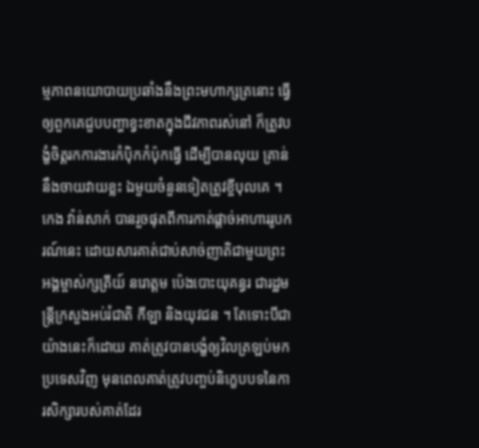ម្មភាពនយោបាយប្រឆាំងនឹងព្រះមហាក្សត្រនោះ ធ្វើឲ្យពួកគេជួបបញ្ហាខ្វះខាតក្នុងជីវភាពរស់នៅ ក៏ត្រូវបង្ខំចិត្តរកការងារកំប៉ិកកំប៉ុកធ្វើ ដើម្បីបានលុយ គ្រាន់នឹងចាយវាយខ្លះ ឯមួយចំនួនទៀតត្រូវខ្ចីបុលគេ ។ កេង វ៉ាន់សាក់ បានរួចផុតពីការកាត់ផ្ដាច់អាហាររូបករណ៍នេះ ដោយសារគាត់ជាប់សាច់ញាតិជាមួយព្រះអង្គម្ចាស់ក្សត្រីយ៍ នរោត្តម ប៉េងបោះយុគន្ធរ ជារដ្ឋមន្រ្តីក្រសួងអប់រំជាតិ កីឡា និងយុវជន ។ តែទោះបីជាយ៉ាងនេះក៏ដោយ គាត់ត្រូវបានបង្ខំឲ្យវិលត្រឡប់មកប្រទេសវិញ មុនពេលគាត់ត្រូវបញ្ចប់និក្ខេបបទនៃការសិក្សារបស់គាត់ដែរ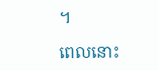។

ពេលនោះ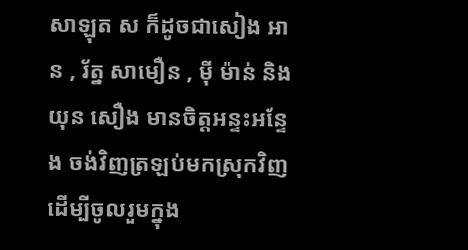សាឡុត ស ក៏ដូចជាសៀង អាន , រ័ត្ន សាមឿន , ម៉ី ម៉ាន់ និងយុន សឿង មានចិត្តអន្ទះអន្ទែង ចង់វិញត្រឡប់មកស្រុកវិញ ដើម្បីចូលរួមក្នុង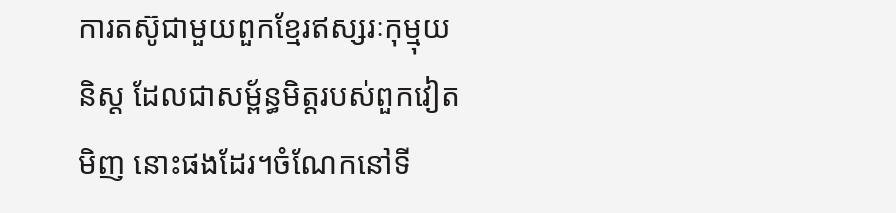ការតស៊ូជាមួយពួកខ្មែរឥស្សរៈកុម្មុយនិស្ត ដែលជាសម្ព័ន្ធមិត្តរបស់ពួកវៀតមិញ នោះផងដែរ។ចំណែកនៅទី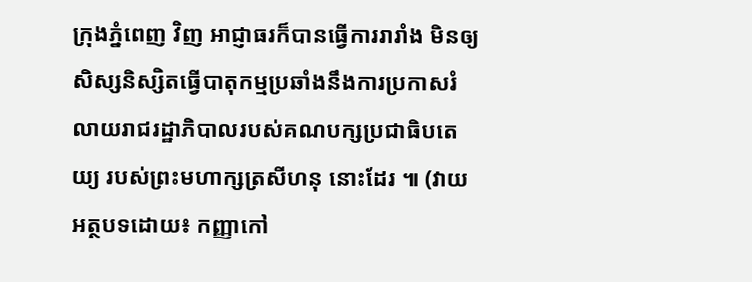ក្រុងភ្នំពេញ វិញ អាជ្ញាធរក៏បានធ្វើការរារាំង មិនឲ្យសិស្សនិស្សិតធ្វើបាតុកម្មប្រឆាំងនឹងការប្រកាសរំលាយរាជរដ្ឋាភិបាលរបស់គណបក្សប្រជាធិបតេយ្យ របស់ព្រះមហាក្សត្រសីហនុ នោះដែរ ៕ (វាយអត្ថបទដោយ៖ កញ្ញាកៅ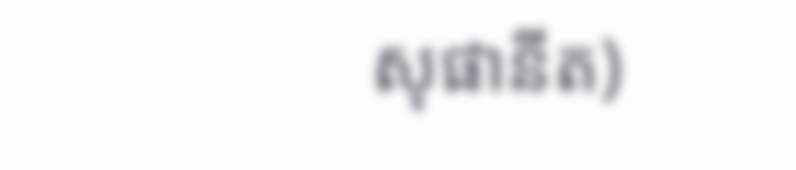សុផានីត)